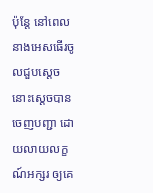ប៉ុន្តែ នៅពេលនាងអេសធើរចូលជួបស្តេច នោះស្ដេចបានចេញបញ្ជា ដោយលាយលក្ខណ៍អក្សរ ឲ្យគេ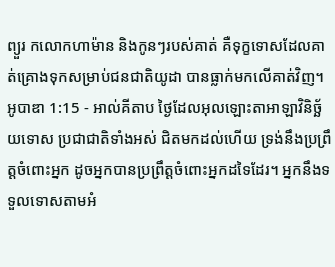ព្យួរ កលោកហាម៉ាន និងកូនៗរបស់គាត់ គឺទុក្ខទោសដែលគាត់គ្រោងទុកសម្រាប់ជនជាតិយូដា បានធ្លាក់មកលើគាត់វិញ។
អូបាឌា 1:15 - អាល់គីតាប ថ្ងៃដែលអុលឡោះតាអាឡាវិនិច្ឆ័យទោស ប្រជាជាតិទាំងអស់ ជិតមកដល់ហើយ ទ្រង់នឹងប្រព្រឹត្តចំពោះអ្នក ដូចអ្នកបានប្រព្រឹត្តចំពោះអ្នកដទៃដែរ។ អ្នកនឹងទទួលទោសតាមអំ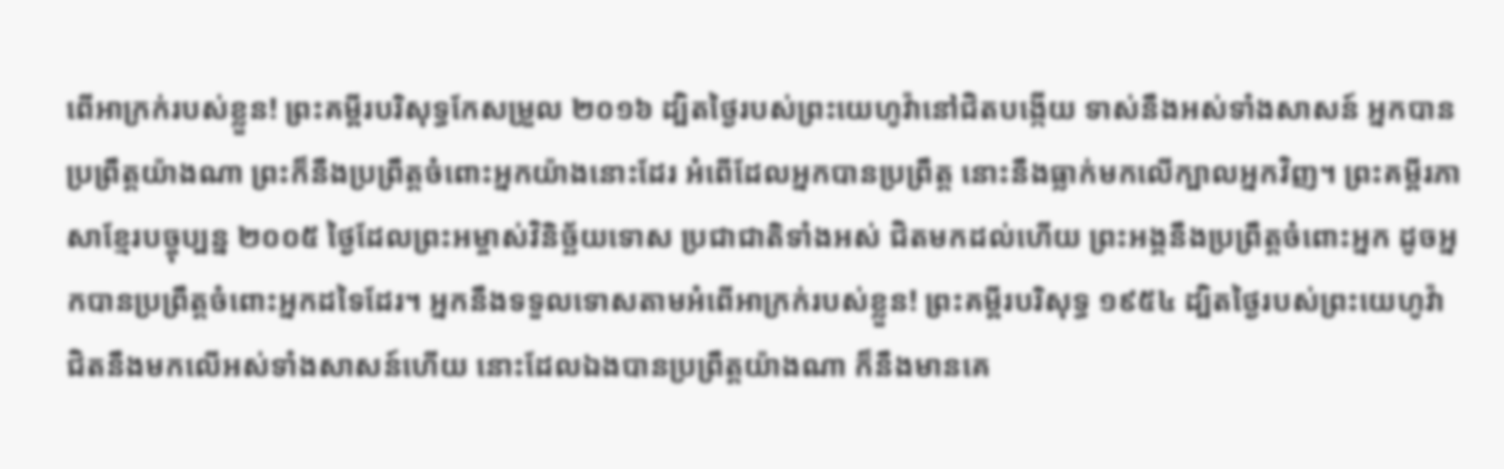ពើអាក្រក់របស់ខ្លួន! ព្រះគម្ពីរបរិសុទ្ធកែសម្រួល ២០១៦ ដ្បិតថ្ងៃរបស់ព្រះយេហូវ៉ានៅជិតបង្កើយ ទាស់នឹងអស់ទាំងសាសន៍ អ្នកបានប្រព្រឹត្តយ៉ាងណា ព្រះក៏នឹងប្រព្រឹត្តចំពោះអ្នកយ៉ាងនោះដែរ អំពើដែលអ្នកបានប្រព្រឹត្ត នោះនឹងធ្លាក់មកលើក្បាលអ្នកវិញ។ ព្រះគម្ពីរភាសាខ្មែរបច្ចុប្បន្ន ២០០៥ ថ្ងៃដែលព្រះអម្ចាស់វិនិច្ឆ័យទោស ប្រជាជាតិទាំងអស់ ជិតមកដល់ហើយ ព្រះអង្គនឹងប្រព្រឹត្តចំពោះអ្នក ដូចអ្នកបានប្រព្រឹត្តចំពោះអ្នកដទៃដែរ។ អ្នកនឹងទទួលទោសតាមអំពើអាក្រក់របស់ខ្លួន! ព្រះគម្ពីរបរិសុទ្ធ ១៩៥៤ ដ្បិតថ្ងៃរបស់ព្រះយេហូវ៉ា ជិតនឹងមកលើអស់ទាំងសាសន៍ហើយ នោះដែលឯងបានប្រព្រឹត្តយ៉ាងណា ក៏នឹងមានគេ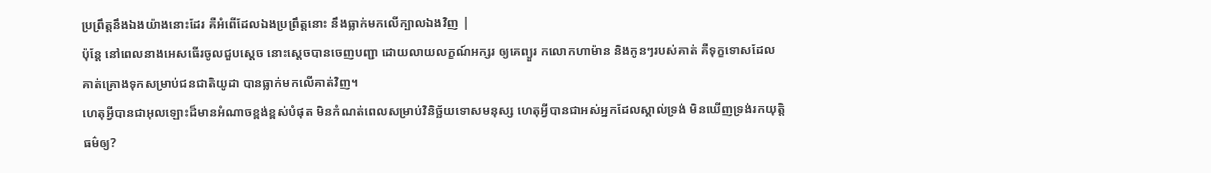ប្រព្រឹត្តនឹងឯងយ៉ាងនោះដែរ គឺអំពើដែលឯងប្រព្រឹត្តនោះ នឹងធ្លាក់មកលើក្បាលឯងវិញ |
ប៉ុន្តែ នៅពេលនាងអេសធើរចូលជួបស្តេច នោះស្ដេចបានចេញបញ្ជា ដោយលាយលក្ខណ៍អក្សរ ឲ្យគេព្យួរ កលោកហាម៉ាន និងកូនៗរបស់គាត់ គឺទុក្ខទោសដែលគាត់គ្រោងទុកសម្រាប់ជនជាតិយូដា បានធ្លាក់មកលើគាត់វិញ។
ហេតុអ្វីបានជាអុលឡោះដ៏មានអំណាចខ្ពង់ខ្ពស់បំផុត មិនកំណត់ពេលសម្រាប់វិនិច្ឆ័យទោសមនុស្ស ហេតុអ្វីបានជាអស់អ្នកដែលស្គាល់ទ្រង់ មិនឃើញទ្រង់រកយុត្តិធម៌ឲ្យ?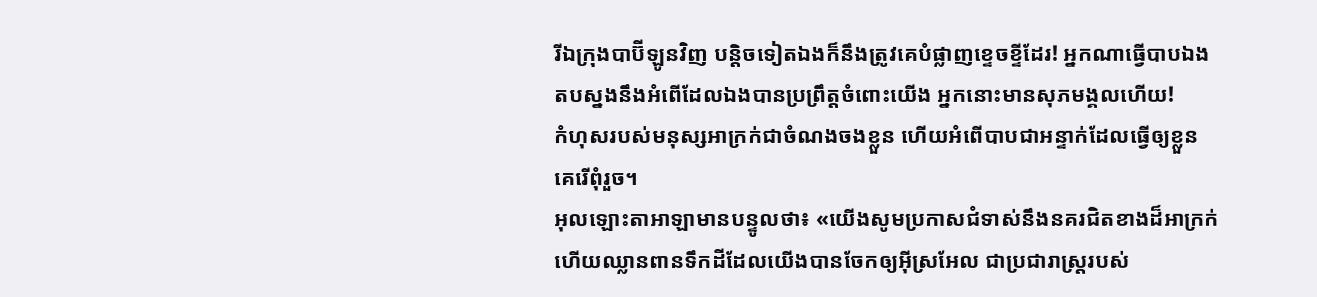រីឯក្រុងបាប៊ីឡូនវិញ បន្តិចទៀតឯងក៏នឹងត្រូវគេបំផ្លាញខ្ទេចខ្ទីដែរ! អ្នកណាធ្វើបាបឯង តបស្នងនឹងអំពើដែលឯងបានប្រព្រឹត្តចំពោះយើង អ្នកនោះមានសុភមង្គលហើយ!
កំហុសរបស់មនុស្សអាក្រក់ជាចំណងចងខ្លួន ហើយអំពើបាបជាអន្ទាក់ដែលធ្វើឲ្យខ្លួនគេរើពុំរួច។
អុលឡោះតាអាឡាមានបន្ទូលថា៖ «យើងសូមប្រកាសជំទាស់នឹងនគរជិតខាងដ៏អាក្រក់ ហើយឈ្លានពានទឹកដីដែលយើងបានចែកឲ្យអ៊ីស្រអែល ជាប្រជារាស្ត្ររបស់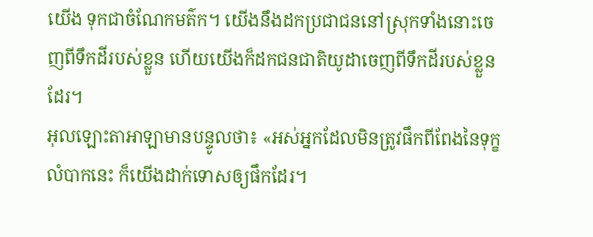យើង ទុកជាចំណែកមត៌ក។ យើងនឹងដកប្រជាជននៅស្រុកទាំងនោះចេញពីទឹកដីរបស់ខ្លួន ហើយយើងក៏ដកជនជាតិយូដាចេញពីទឹកដីរបស់ខ្លួនដែរ។
អុលឡោះតាអាឡាមានបន្ទូលថា៖ «អស់អ្នកដែលមិនត្រូវផឹកពីពែងនៃទុក្ខលំបាកនេះ ក៏យើងដាក់ទោសឲ្យផឹកដែរ។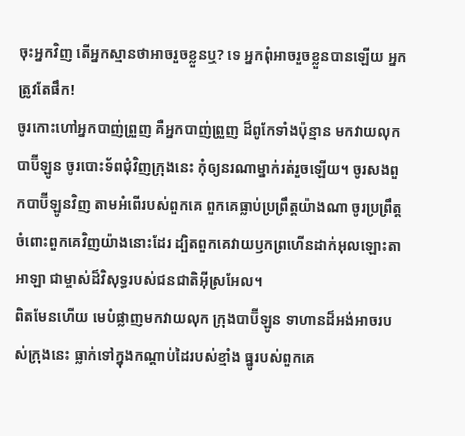ចុះអ្នកវិញ តើអ្នកស្មានថាអាចរួចខ្លួនឬ? ទេ អ្នកពុំអាចរួចខ្លួនបានឡើយ អ្នកត្រូវតែផឹក!
ចូរកោះហៅអ្នកបាញ់ព្រួញ គឺអ្នកបាញ់ព្រួញ ដ៏ពូកែទាំងប៉ុន្មាន មកវាយលុកបាប៊ីឡូន ចូរបោះទ័ពជុំវិញក្រុងនេះ កុំឲ្យនរណាម្នាក់រត់រួចឡើយ។ ចូរសងពួកបាប៊ីឡូនវិញ តាមអំពើរបស់ពួកគេ ពួកគេធ្លាប់ប្រព្រឹត្តយ៉ាងណា ចូរប្រព្រឹត្តចំពោះពួកគេវិញយ៉ាងនោះដែរ ដ្បិតពួកគេវាយឫកព្រហើនដាក់អុលឡោះតាអាឡា ជាម្ចាស់ដ៏វិសុទ្ធរបស់ជនជាតិអ៊ីស្រអែល។
ពិតមែនហើយ មេបំផ្លាញមកវាយលុក ក្រុងបាប៊ីឡូន ទាហានដ៏អង់អាចរបស់ក្រុងនេះ ធ្លាក់ទៅក្នុងកណ្ដាប់ដៃរបស់ខ្មាំង ធ្នូរបស់ពួកគេ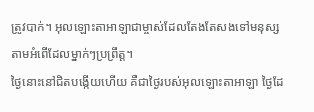ត្រូវបាក់។ អុលឡោះតាអាឡាជាម្ចាស់ដែលតែងតែសងទៅមនុស្ស តាមអំពើដែលម្នាក់ៗប្រព្រឹត្ត។
ថ្ងៃនោះនៅជិតបង្កើយហើយ គឺជាថ្ងៃរបស់អុលឡោះតាអាឡា ថ្ងៃដែ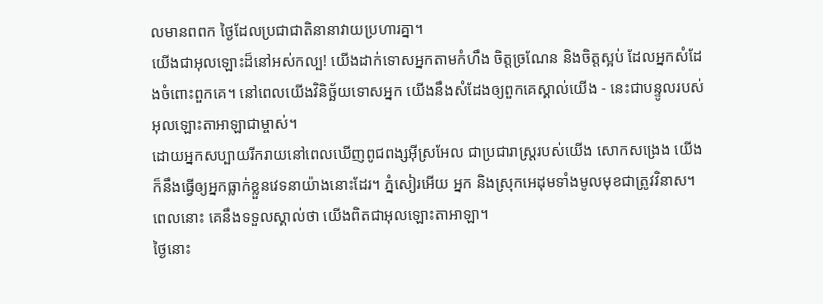លមានពពក ថ្ងៃដែលប្រជាជាតិនានាវាយប្រហារគ្នា។
យើងជាអុលឡោះដ៏នៅអស់កល្ប! យើងដាក់ទោសអ្នកតាមកំហឹង ចិត្តច្រណែន និងចិត្តស្អប់ ដែលអ្នកសំដែងចំពោះពួកគេ។ នៅពេលយើងវិនិច្ឆ័យទោសអ្នក យើងនឹងសំដែងឲ្យពួកគេស្គាល់យើង - នេះជាបន្ទូលរបស់អុលឡោះតាអាឡាជាម្ចាស់។
ដោយអ្នកសប្បាយរីករាយនៅពេលឃើញពូជពង្សអ៊ីស្រអែល ជាប្រជារាស្ត្ររបស់យើង សោកសង្រេង យើងក៏នឹងធ្វើឲ្យអ្នកធ្លាក់ខ្លួនវេទនាយ៉ាងនោះដែរ។ ភ្នំសៀរអើយ អ្នក និងស្រុកអេដុមទាំងមូលមុខជាត្រូវវិនាស។ ពេលនោះ គេនឹងទទួលស្គាល់ថា យើងពិតជាអុលឡោះតាអាឡា។
ថ្ងៃនោះ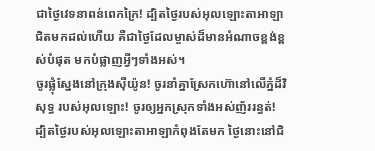ជាថ្ងៃវេទនាពន់ពេកក្រៃ! ដ្បិតថ្ងៃរបស់អុលឡោះតាអាឡាជិតមកដល់ហើយ គឺជាថ្ងៃដែលម្ចាស់ដ៏មានអំណាចខ្ពង់ខ្ពស់បំផុត មកបំផ្លាញអ្វីៗទាំងអស់។
ចូរផ្លុំស្នែងនៅក្រុងស៊ីយ៉ូន! ចូរនាំគ្នាស្រែកហ៊ោនៅលើភ្នំដ៏វិសុទ្ធ របស់អុលឡោះ! ចូរឲ្យអ្នកស្រុកទាំងអស់ញ័ររន្ធត់! ដ្បិតថ្ងៃរបស់អុលឡោះតាអាឡាកំពុងតែមក ថ្ងៃនោះនៅជិ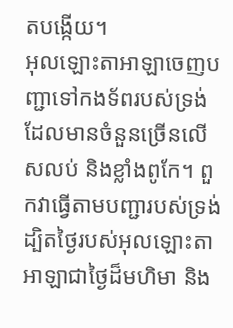តបង្កើយ។
អុលឡោះតាអាឡាចេញបញ្ជាទៅកងទ័ពរបស់ទ្រង់ ដែលមានចំនួនច្រើនលើសលប់ និងខ្លាំងពូកែ។ ពួកវាធ្វើតាមបញ្ជារបស់ទ្រង់ ដ្បិតថ្ងៃរបស់អុលឡោះតាអាឡាជាថ្ងៃដ៏មហិមា និង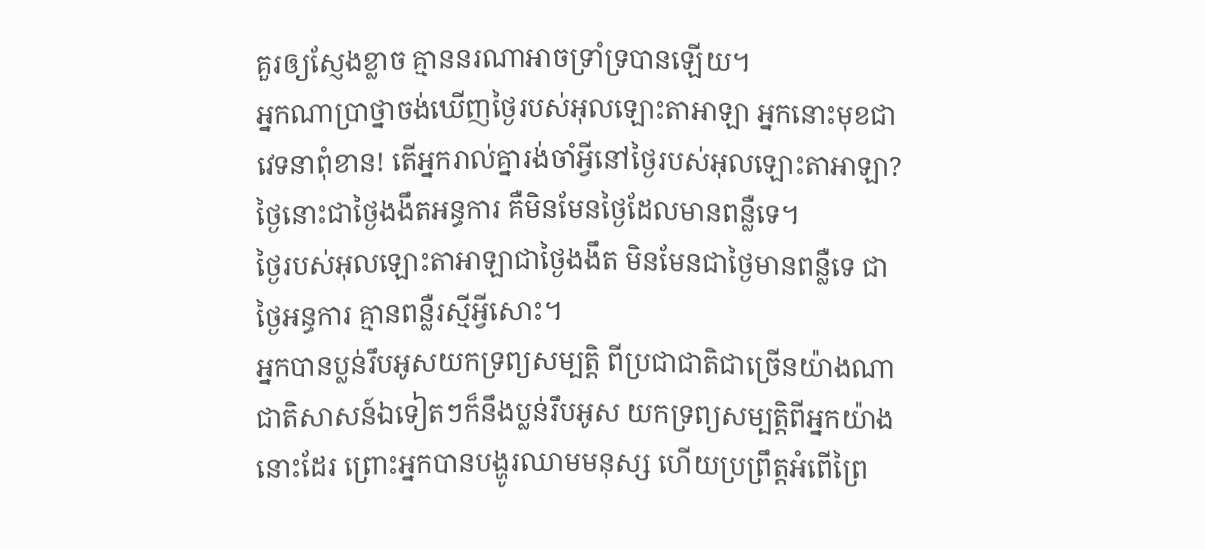គួរឲ្យស្ញែងខ្លាច គ្មាននរណាអាចទ្រាំទ្របានឡើយ។
អ្នកណាប្រាថ្នាចង់ឃើញថ្ងៃរបស់អុលឡោះតាអាឡា អ្នកនោះមុខជាវេទនាពុំខាន! តើអ្នករាល់គ្នារង់ចាំអ្វីនៅថ្ងៃរបស់អុលឡោះតាអាឡា? ថ្ងៃនោះជាថ្ងៃងងឹតអន្ធការ គឺមិនមែនថ្ងៃដែលមានពន្លឺទេ។
ថ្ងៃរបស់អុលឡោះតាអាឡាជាថ្ងៃងងឹត មិនមែនជាថ្ងៃមានពន្លឺទេ ជាថ្ងៃអន្ធការ គ្មានពន្លឺរស្មីអ្វីសោះ។
អ្នកបានប្លន់រឹបអូសយកទ្រព្យសម្បត្តិ ពីប្រជាជាតិជាច្រើនយ៉ាងណា ជាតិសាសន៍ឯទៀតៗក៏នឹងប្លន់រឹបអូស យកទ្រព្យសម្បត្តិពីអ្នកយ៉ាងនោះដែរ ព្រោះអ្នកបានបង្ហូរឈាមមនុស្ស ហើយប្រព្រឹត្តអំពើព្រៃ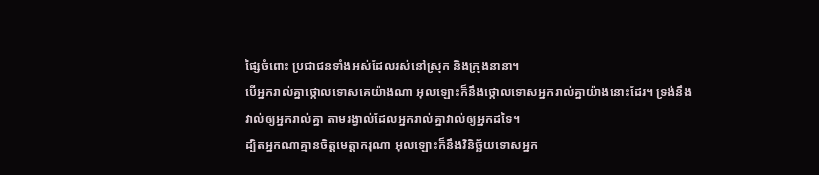ផ្សៃចំពោះ ប្រជាជនទាំងអស់ដែលរស់នៅស្រុក និងក្រុងនានា។
បើអ្នករាល់គ្នាថ្កោលទោសគេយ៉ាងណា អុលឡោះក៏នឹងថ្កោលទោសអ្នករាល់គ្នាយ៉ាងនោះដែរ។ ទ្រង់នឹងវាល់ឲ្យអ្នករាល់គ្នា តាមរង្វាល់ដែលអ្នករាល់គ្នាវាល់ឲ្យអ្នកដទៃ។
ដ្បិតអ្នកណាគ្មានចិត្ដមេត្ដាករុណា អុលឡោះក៏នឹងវិនិច្ឆ័យទោសអ្នក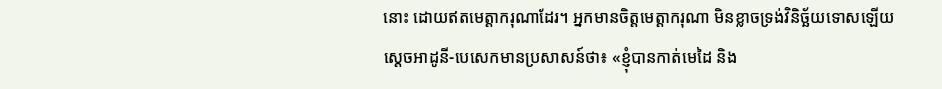នោះ ដោយឥតមេត្ដាករុណាដែរ។ អ្នកមានចិត្ដមេត្ដាករុណា មិនខ្លាចទ្រង់វិនិច្ឆ័យទោសឡើយ
ស្តេចអាដូនី-បេសេកមានប្រសាសន៍ថា៖ «ខ្ញុំបានកាត់មេដៃ និង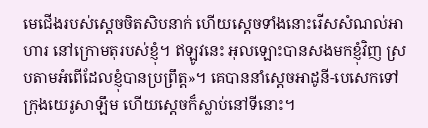មេជើងរបស់ស្តេចចិតសិបនាក់ ហើយស្តេចទាំងនោះរើសសំណល់អាហារ នៅក្រោមតុរបស់ខ្ញុំ។ ឥឡូវនេះ អុលឡោះបានសងមកខ្ញុំវិញ ស្របតាមអំពើដែលខ្ញុំបានប្រព្រឹត្ត»។ គេបាននាំស្តេចអាដូនី-បេសេកទៅក្រុងយេរូសាឡឹម ហើយស្តេចក៏ស្លាប់នៅទីនោះ។